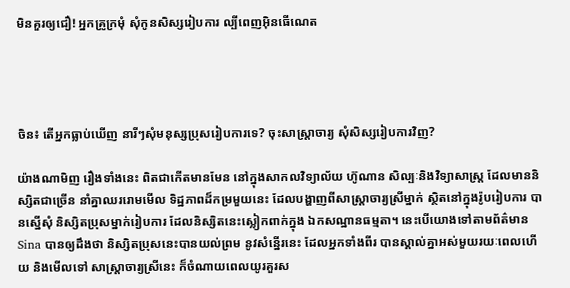មិនគួរឲ្យជឿ! អ្នកគ្រូក្រមុំ សុំកូនសិស្សរៀបការ ល្បីពេញអ៊ិនធើណេត




ចិន៖ តើអ្នកធ្លាប់ឃើញ នារីៗសុំមនុស្សប្រុសរៀបការទេ? ចុះសាស្ដ្រាចារ្យ សុំសិស្សរៀបការវិញ?

យ៉ាងណាមិញ រឿងទាំងនេះ ពិតជាកើតមានមែន នៅក្នុងសាកលវិទ្យាល័យ ហ៊ូណាន សិល្បៈនិងវិទ្យាសាស្ដ្រ ដែលមាននិស្សិតជាច្រើន នាំគ្នាឈររោមមើល ទិដ្ឋភាពដ៏កម្រមួយនេះ ដែលបង្ហាញពីសាស្ដ្រាចារ្យស្រីម្នាក់ ស្ថិតនៅក្នុងរ៉ូបរៀបការ បានស្នើសុំ និស្សិតប្រុសម្នាក់រៀបការ ដែលនិស្សិតនេះស្លៀកពាក់ក្នុង ឯកសណ្ឋានធម្មតា។ នេះបើយោងទៅតាមព័ត៌មាន Sina បានឲ្យដឹងថា និស្សិតប្រុសនេះបានយល់ព្រម នូវសំន្នើរនេះ ដែលអ្នកទាំងពីរ បានស្គាល់គ្នាអស់មួយរយៈពេលហើយ និងមើលទៅ សាស្ដ្រាចារ្យស្រីនេះ ក៏ចំណាយពេលយូរគួរស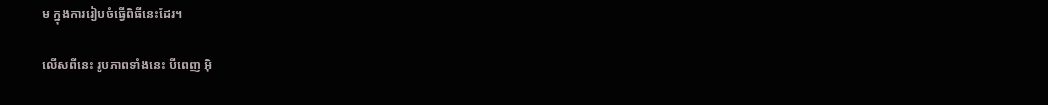ម ក្នុងការរៀបចំធ្វើពិធីនេះដែរ។

លើសពីនេះ រូបភាពទាំងនេះ បីពេញ អ៊ិ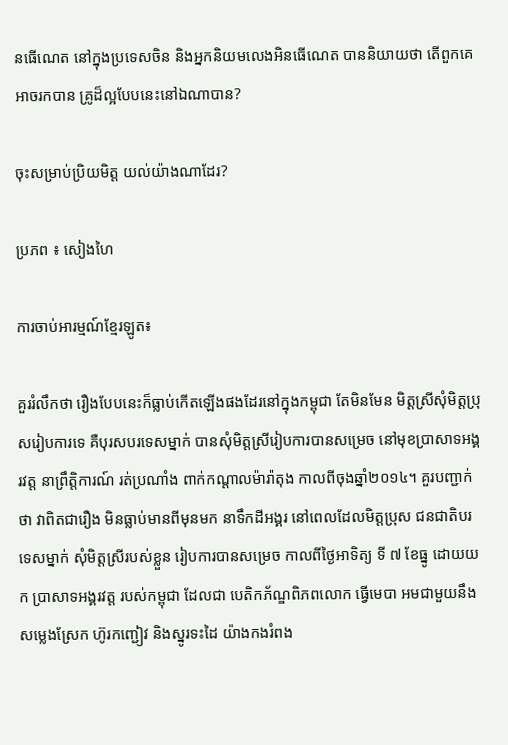នធើណេត នៅក្នុងប្រទេសចិន និងអ្នកនិយមលេងអិនធើណេត បាននិយាយថា តើពួកគេអាចរកបាន គ្រូដ៏ល្អបែបនេះនៅឯណាបាន?

ចុះសម្រាប់ប្រិយមិត្ដ យល់យ៉ាងណាដែរ?

ប្រភព ៖ សៀងហៃ

ការចាប់អារម្មណ៍ខ្មែរឡូត៖

គួររំលឹកថា រឿងបែបនេះក៏ធ្លាប់កើតឡើងផងដែរនៅក្នុងកម្ពុជា តែមិនមែន មិត្ដស្រីសុំមិត្ដប្រុសរៀបការទេ គឺបុរសបរទេសម្នាក់ បានសុំមិត្ដស្រីរៀបការបានសម្រេច នៅមុខប្រាសាទអង្គរវត្ត នាព្រឹត្តិការណ៍ រត់ប្រណាំង ពាក់កណ្ដាលម៉ារ៉ាតុង កាលពីចុងឆ្នាំ២០១៤។ គួរបញ្ជាក់ថា វាពិតជារឿង មិនធ្លាប់មានពីមុនមក នាទឹកដីអង្គរ នៅពេលដែលមិត្តប្រុស ជនជាតិបរទេសម្នាក់ សុំមិត្តស្រីរបស់ខ្លួន រៀបការបានសម្រេច កាលពីថ្ងៃអាទិត្យ ទី ៧ ខែធ្នូ ដោយយក ប្រាសាទអង្គរវត្ត របស់កម្ពុជា ដែលជា បេតិកភ័ណ្ឌពិភពលោក ធ្វើមេបា អមជាមួយនឹង សម្លេងស្រែក ហ៊ូរកញ្ជៀវ និងស្នូរទះដៃ យ៉ាងកងរំពង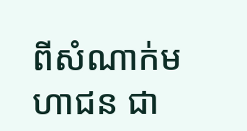ពីសំណាក់មហាជន ជា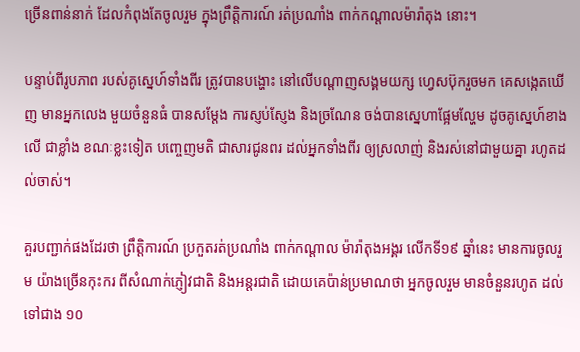ច្រើនពាន់នាក់ ដែលកំពុងតែចូលរួម ក្នុងព្រឹត្តិការណ៍ រត់ប្រណាំង ពាក់កណ្ដាលម៉ារ៉ាតុង នោះ។

បន្ទាប់ពីរូបភាព របស់គូស្នេហ៍ទាំងពីរ ត្រូវបានបង្ហោះ នៅលើបណ្តាញសង្គមយក្ស ហ្វេសប៊ុករួចមក គេសង្កេតឃើញ មានអ្នកលេង មួយចំនួនធំ បានសម្តែង ការស្ញប់ស្ញែង និងច្រណែន ចង់បានស្នេហាផ្អែមល្ហែម ដូចគូស្នេហ៍ខាងលើ ជាខ្លាំង ខណៈខ្លះទៀត បញ្ចេញមតិ ជាសារជូនពរ ដល់អ្នកទាំងពីរ ឲ្យស្រលាញ់ និងរស់នៅជាមួយគ្នា រហូតដល់ចាស់។

គួរបញ្ជាក់ផងដែរថា ព្រឹត្តិការណ៍ ប្រកួតរត់ប្រណាំង ពាក់កណ្ដាល ម៉ារ៉ាតុងអង្គរ លើកទី១៩ ឆ្នាំនេះ មានការចូលរួម យ៉ាងច្រើនកុះករ ពីសំណាក់ភ្ញៀវជាតិ និងអន្តរជាតិ ដោយគេប៉ាន់ប្រមាណថា អ្នកចូលរួម មានចំនួនរហូត ដល់ទៅជាង ១០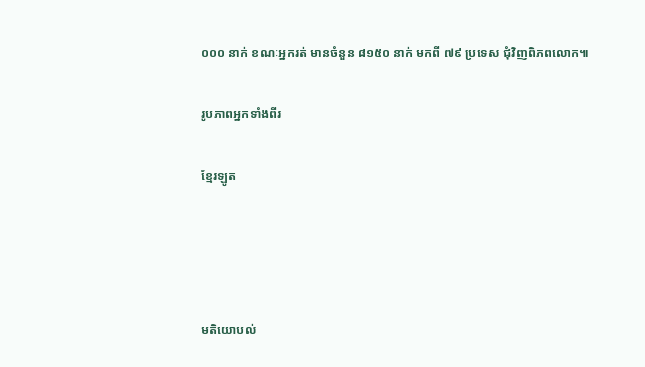០០០ នាក់ ខណៈអ្នករត់ មានចំនួន ៨១៥០ នាក់ មកពី ៧៩ ប្រទេស ជុំវិញពិភពលោក៕

រូបភាពអ្នកទាំងពីរ

ខ្មែរឡូត




មតិយោបល់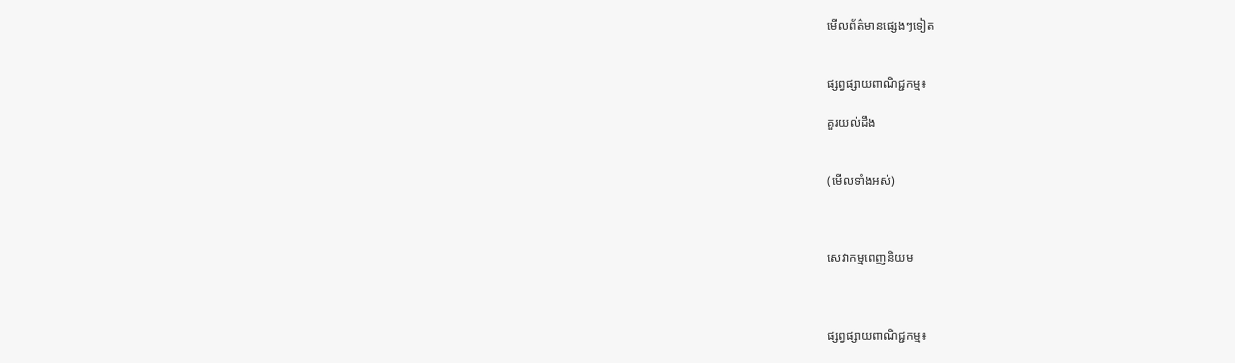មើលព័ត៌មានផ្សេងៗទៀត


ផ្សព្វផ្សាយពាណិជ្ជកម្ម៖

គួរយល់ដឹង


(មើលទាំងអស់)



សេវាកម្មពេញនិយម



ផ្សព្វផ្សាយពាណិជ្ជកម្ម៖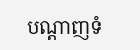បណ្តាញទំ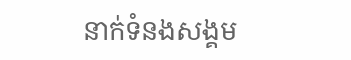នាក់ទំនងសង្គម